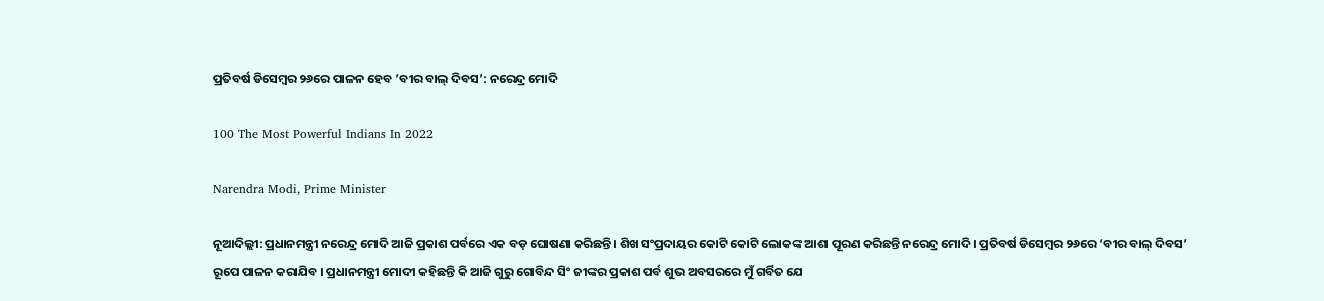ପ୍ରତିବର୍ଷ ଡିସେମ୍ବର ୨୬ରେ ପାଳନ ହେବ ’ବୀର ବାଲ୍ ଦିବସ’: ନରେନ୍ଦ୍ର ମୋଦି

100 The Most Powerful Indians In 2022

Narendra Modi, Prime Minister

ନୂଆଦିଲ୍ଲୀ: ପ୍ରଧାନମନ୍ତ୍ରୀ ନରେନ୍ଦ୍ର ମୋଦି ଆଜି ପ୍ରକାଶ ପର୍ବରେ ଏକ ବଡ଼ ଘୋଷଣା କରିଛନ୍ତି । ଶିଖ ସଂପ୍ରଦାୟର କୋଟି କୋଟି ଲୋକଙ୍କ ଆଶା ପୂରଣ କରିଛନ୍ତି ନରେନ୍ଦ୍ର ମୋଦି । ପ୍ରତିବର୍ଷ ଡିସେମ୍ବର ୨୬ରେ ‘ବୀର ବାଲ୍ ଦିବସ’ ରୂପେ ପାଳନ କରାଯିବ । ପ୍ରଧାନମନ୍ତ୍ରୀ ମୋଦୀ କହିଛନ୍ତି କି ଆଜି ଗୁରୁ ଗୋବିନ୍ଦ ସିଂ ଜୀଙ୍କର ପ୍ରକାଶ ପର୍ବ ଶୁଭ ଅବସରରେ ମୁଁ ଗର୍ବିତ ଯେ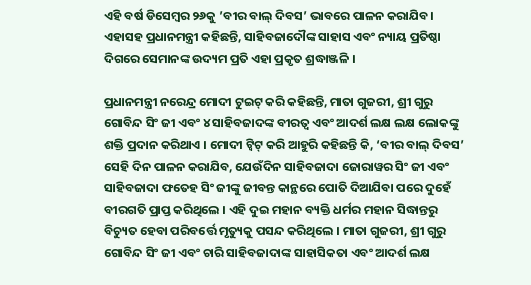ଏହି ବର୍ଷ ଡିସେମ୍ବର ୨୬କୁ ’ବୀର ବାଲ୍ ଦିବସ’ ଭାବରେ ପାଳନ କରାଯିବ। ଏହାସହ ପ୍ରଧାନମନ୍ତ୍ରୀ କହିଛନ୍ତି, ସାହିବଜାଦୌଙ୍କ ସାହାସ ଏବଂ ନ୍ୟାୟ ପ୍ରତିଷ୍ଠା ଦିଗରେ ସେମାନଙ୍କ ଉଦ୍ୟମ ପ୍ରତି ଏହା ପ୍ରକୃତ ଶ୍ରଦ୍ଧାଞ୍ଜଳି ।

ପ୍ରଧାନମନ୍ତ୍ରୀ ନରେନ୍ଦ୍ର ମୋଦୀ ଟୁଇଟ୍ କରି କହିଛନ୍ତି, ମାତା ଗୁଜରୀ, ଶ୍ରୀ ଗୁରୁ ଗୋବିନ୍ଦ ସିଂ ଜୀ ଏବଂ ୪ ସାହିବଜାଦଙ୍କ ବୀରତ୍ୱ ଏବଂ ଆଦର୍ଶ ଲକ୍ଷ ଲକ୍ଷ ଲୋକଙ୍କୁ ଶକ୍ତି ପ୍ରଦାନ କରିଥାଏ । ମୋଦୀ ଟ୍ୱିଟ୍ କରି ଆହୁରି କହିଛନ୍ତି କି, ‘ବୀର ବାଲ୍ ଦିବସ’ ସେହି ଦିନ ପାଳନ କରାଯିବ, ଯେଉଁଦିନ ସାହିବଜାଦା ଜୋରାୱର ସିଂ ଜୀ ଏବଂ ସାହିବଜାଦା ଫତେହ ସିଂ ଜୀଙ୍କୁ ଜୀବନ୍ତ କାନ୍ଥରେ ପୋତି ଦିଆଯିବା ପରେ ଦୁହେଁ ବୀରଗତି ପ୍ରାପ୍ତ କରିଥିଲେ । ଏହି ଦୁଇ ମହାନ ବ୍ୟକ୍ତି ଧର୍ମର ମହାନ ସିଦ୍ଧାନ୍ତରୁ ବିଚ୍ୟୁତ ହେବା ପରିବର୍ତ୍ତେ ମୃତ୍ୟୁକୁ ପସନ୍ଦ କରିଥିଲେ । ମାତା ଗୁଜରୀ, ଶ୍ରୀ ଗୁରୁ ଗୋବିନ୍ଦ ସିଂ ଜୀ ଏବଂ ଚାରି ସାହିବଜାଦାଙ୍କ ସାହାସିକତା ଏବଂ ଆଦର୍ଶ ଲକ୍ଷ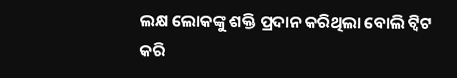ଲକ୍ଷ ଲୋକଙ୍କୁ ଶକ୍ତି ପ୍ରଦାନ କରିଥିଲା ବୋଲି ଟ୍ୱିଟ କରି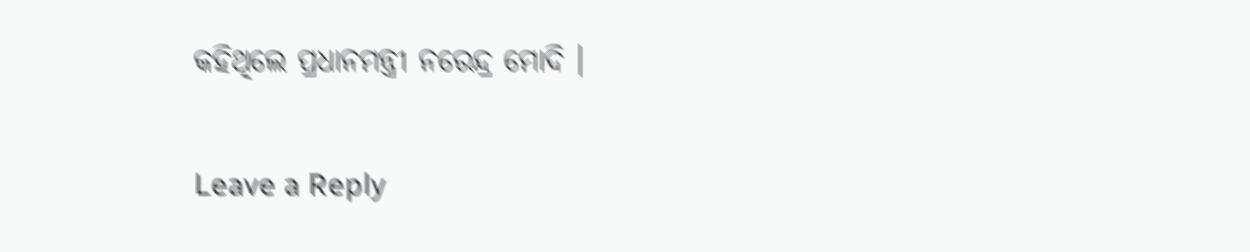କହିଥିଲେ ପ୍ରଧାନମନ୍ତ୍ରୀ ନରେନ୍ଦ୍ର ମୋଦି ।

Leave a Reply